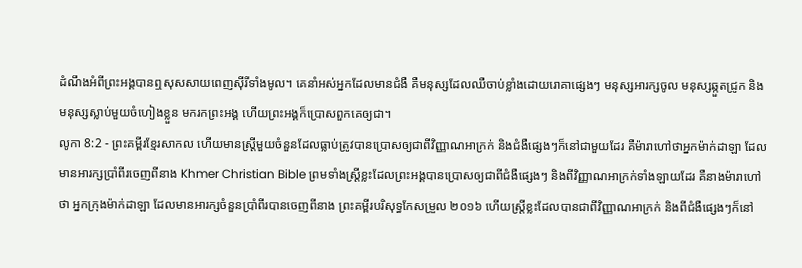ដំណឹងអំពីព្រះអង្គបានឮសុសសាយពេញស៊ីរីទាំងមូល។ គេនាំអស់អ្នកដែលមានជំងឺ គឺមនុស្សដែលឈឺចាប់ខ្លាំងដោយរោគាផ្សេងៗ មនុស្សអារក្សចូល មនុស្សឆ្កួតជ្រូក និងមនុស្សស្លាប់មួយចំហៀងខ្លួន មករកព្រះអង្គ ហើយព្រះអង្គក៏ប្រោសពួកគេឲ្យជា។
លូកា 8:2 - ព្រះគម្ពីរខ្មែរសាកល ហើយមានស្ត្រីមួយចំនួនដែលធ្លាប់ត្រូវបានប្រោសឲ្យជាពីវិញ្ញាណអាក្រក់ និងជំងឺផ្សេងៗក៏នៅជាមួយដែរ គឺម៉ារាហៅថាអ្នកម៉ាក់ដាឡា ដែលមានអារក្សប្រាំពីរចេញពីនាង Khmer Christian Bible ព្រមទាំងស្ដ្រីខ្លះដែលព្រះអង្គបានប្រោសឲ្យជាពីជំងឺផ្សេងៗ និងពីវិញ្ញាណអាក្រក់ទាំងឡាយដែរ គឺនាងម៉ារាហៅថា អ្នកក្រុងម៉ាក់ដាឡា ដែលមានអារក្សចំនួនប្រាំពីរបានចេញពីនាង ព្រះគម្ពីរបរិសុទ្ធកែសម្រួល ២០១៦ ហើយស្ត្រីខ្លះដែលបានជាពីវិញ្ញាណអាក្រក់ និងពីជំងឺផ្សេងៗក៏នៅ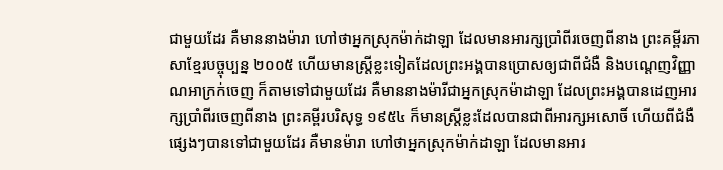ជាមួយដែរ គឺមាននាងម៉ារា ហៅថាអ្នកស្រុកម៉ាក់ដាឡា ដែលមានអារក្សប្រាំពីរចេញពីនាង ព្រះគម្ពីរភាសាខ្មែរបច្ចុប្បន្ន ២០០៥ ហើយមានស្ត្រីខ្លះទៀតដែលព្រះអង្គបានប្រោសឲ្យជាពីជំងឺ និងបណ្ដេញវិញ្ញាណអាក្រក់ចេញ ក៏តាមទៅជាមួយដែរ គឺមាននាងម៉ារីជាអ្នកស្រុកម៉ាដាឡា ដែលព្រះអង្គបានដេញអារក្សប្រាំពីរចេញពីនាង ព្រះគម្ពីរបរិសុទ្ធ ១៩៥៤ ក៏មានស្ត្រីខ្លះដែលបានជាពីអារក្សអសោចិ៍ ហើយពីជំងឺផ្សេងៗបានទៅជាមួយដែរ គឺមានម៉ារា ហៅថាអ្នកស្រុកម៉ាក់ដាឡា ដែលមានអារ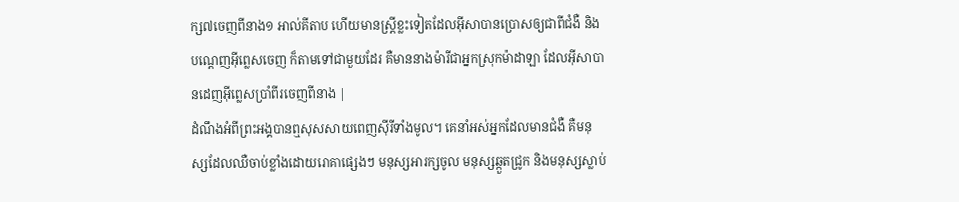ក្ស៧ចេញពីនាង១ អាល់គីតាប ហើយមានស្ដ្រីខ្លះទៀតដែលអ៊ីសាបានប្រោសឲ្យជាពីជំងឺ និងបណ្ដេញអ៊ីព្លេសចេញ ក៏តាមទៅជាមួយដែរ គឺមាននាងម៉ារីជាអ្នកស្រុកម៉ាដាឡា ដែលអ៊ីសាបានដេញអ៊ីព្លេសប្រាំពីរចេញពីនាង |
ដំណឹងអំពីព្រះអង្គបានឮសុសសាយពេញស៊ីរីទាំងមូល។ គេនាំអស់អ្នកដែលមានជំងឺ គឺមនុស្សដែលឈឺចាប់ខ្លាំងដោយរោគាផ្សេងៗ មនុស្សអារក្សចូល មនុស្សឆ្កួតជ្រូក និងមនុស្សស្លាប់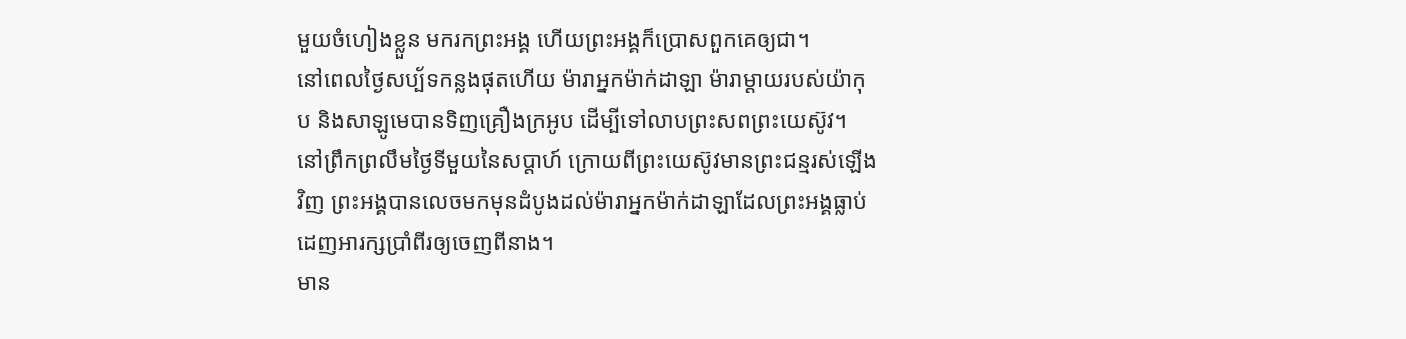មួយចំហៀងខ្លួន មករកព្រះអង្គ ហើយព្រះអង្គក៏ប្រោសពួកគេឲ្យជា។
នៅពេលថ្ងៃសប្ប័ទកន្លងផុតហើយ ម៉ារាអ្នកម៉ាក់ដាឡា ម៉ារាម្ដាយរបស់យ៉ាកុប និងសាឡូមេបានទិញគ្រឿងក្រអូប ដើម្បីទៅលាបព្រះសពព្រះយេស៊ូវ។
នៅព្រឹកព្រលឹមថ្ងៃទីមួយនៃសប្ដាហ៍ ក្រោយពីព្រះយេស៊ូវមានព្រះជន្មរស់ឡើងវិញ ព្រះអង្គបានលេចមកមុនដំបូងដល់ម៉ារាអ្នកម៉ាក់ដាឡាដែលព្រះអង្គធ្លាប់ដេញអារក្សប្រាំពីរឲ្យចេញពីនាង។
មាន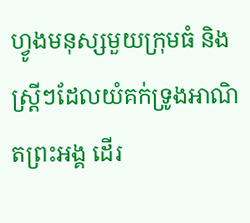ហ្វូងមនុស្សមួយក្រុមធំ និងស្ត្រីៗដែលយំគក់ទ្រូងអាណិតព្រះអង្គ ដើរ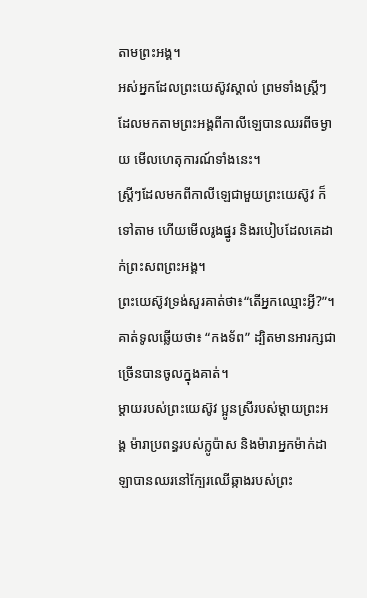តាមព្រះអង្គ។
អស់អ្នកដែលព្រះយេស៊ូវស្គាល់ ព្រមទាំងស្ត្រីៗដែលមកតាមព្រះអង្គពីកាលីឡេបានឈរពីចម្ងាយ មើលហេតុការណ៍ទាំងនេះ។
ស្ត្រីៗដែលមកពីកាលីឡេជាមួយព្រះយេស៊ូវ ក៏ទៅតាម ហើយមើលរូងផ្នូរ និងរបៀបដែលគេដាក់ព្រះសពព្រះអង្គ។
ព្រះយេស៊ូវទ្រង់សួរគាត់ថា៖“តើអ្នកឈ្មោះអ្វី?”។ គាត់ទូលឆ្លើយថា៖ “កងទ័ព” ដ្បិតមានអារក្សជាច្រើនបានចូលក្នុងគាត់។
ម្ដាយរបស់ព្រះយេស៊ូវ ប្អូនស្រីរបស់ម្ដាយព្រះអង្គ ម៉ារាប្រពន្ធរបស់ក្លូប៉ាស និងម៉ារាអ្នកម៉ាក់ដាឡាបានឈរនៅក្បែរឈើឆ្កាងរបស់ព្រះ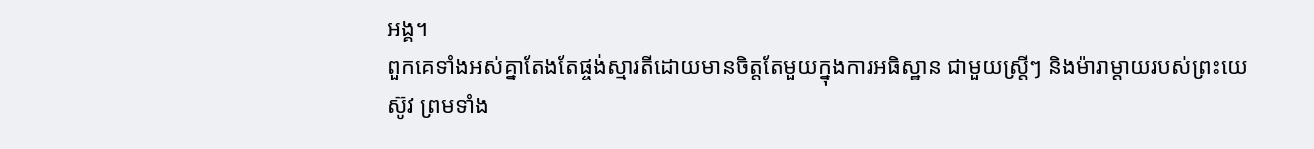អង្គ។
ពួកគេទាំងអស់គ្នាតែងតែផ្ចង់ស្មារតីដោយមានចិត្តតែមួយក្នុងការអធិស្ឋាន ជាមួយស្ត្រីៗ និងម៉ារាម្ដាយរបស់ព្រះយេស៊ូវ ព្រមទាំង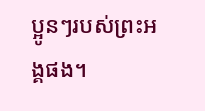ប្អូនៗរបស់ព្រះអង្គផង។